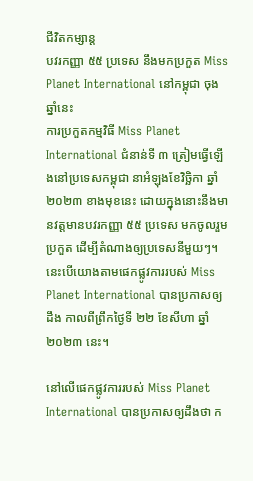ជីវិតកម្សាន្ដ
បវរកញ្ញា ៥៥ ប្រទេស នឹងមកប្រកួត Miss Planet International នៅកម្ពុជា ចុងឆ្នាំនេះ
ការប្រកួតកម្មវិធី Miss Planet International ជំនាន់ទី ៣ ត្រៀមធ្វើឡើងនៅប្រទេសកម្ពុជា នាអំឡុងខែវិច្ឆិកា ឆ្នាំ ២០២៣ ខាងមុខនេះ ដោយក្នុងនោះនឹងមានវត្តមានបវរកញ្ញា ៥៥ ប្រទេស មកចូលរួមប្រកួត ដើម្បីតំណាងឲ្យប្រទេសនីមួយៗ។ នេះបើយោងតាមផេកផ្លូវការរបស់ Miss Planet International បានប្រកាសឲ្យដឹង កាលពីព្រឹកថ្ងៃទី ២២ ខែសីហា ឆ្នាំ ២០២៣ នេះ។

នៅលើផេកផ្លូវការរបស់ Miss Planet International បានប្រកាសឲ្យដឹងថា ក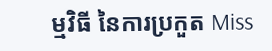ម្មវិធី នៃការប្រកួត Miss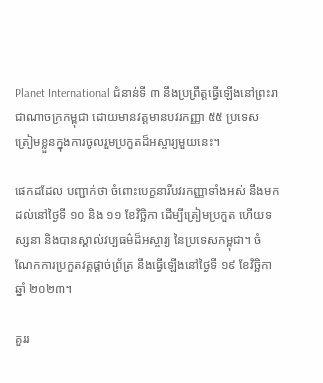Planet International ជំនាន់ទី ៣ នឹងប្រព្រឹត្តធ្វើឡើងនៅព្រះរាជាណាចក្រកម្ពុជា ដោយមានវត្តមានបវរកញ្ញា ៥៥ ប្រទេស ត្រៀមខ្លួនក្នុងការចូលរួមប្រកួតដ៏អស្ចារ្យមួយនេះ។

ផេកដដែល បញ្ជាក់ថា ចំពោះបេក្ខនារីបវរកញ្ញាទាំងអស់ នឹងមកដល់នៅថ្ងៃទី ១០ និង ១១ ខែវិច្ឆិកា ដើម្បីត្រៀមប្រកួត ហើយទស្សនា និងបានស្គាល់វប្បធម៌ដ៏អស្ចារ្យ នៃប្រទេសកម្ពុជា។ ចំណែកការប្រកួតវគ្គផ្ដាច់ព្រ័ត្រ នឹងធ្វើឡើងនៅថ្ងៃទី ១៩ ខែវិច្ឆិកា ឆ្នាំ ២០២៣។

គួររ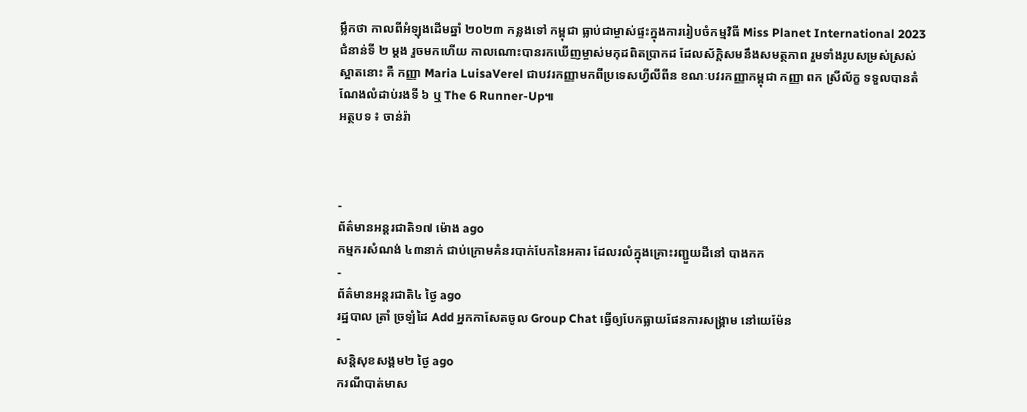ម្លឹកថា កាលពីអំឡុងដើមឆ្នាំ ២០២៣ កន្លងទៅ កម្ពុជា ធ្លាប់ជាម្ចាស់ផ្ទះក្នុងការរៀបចំកម្មវិធី Miss Planet International 2023 ជំនាន់ទី ២ ម្ដង រួចមកហើយ កាលណោះបានរកឃើញម្ចាស់មកុដពិតប្រាកដ ដែលស័ក្ដិសមនឹងសមត្ថភាព រួមទាំងរូបសម្រស់ស្រស់ស្អាតនោះ គឺ កញ្ញា Maria LuisaVerel ជាបវរកញ្ញាមកពីប្រទេសហ្វីលីពីន ខណៈបវរកញ្ញាកម្ពុជា កញ្ញា ពក ស្រីល័ក្ខ ទទួលបានតំណែងលំដាប់រងទី ៦ ឬ The 6 Runner-Up៕
អត្ថបទ ៖ ចាន់រ៉ា



-
ព័ត៌មានអន្ដរជាតិ១៧ ម៉ោង ago
កម្មករសំណង់ ៤៣នាក់ ជាប់ក្រោមគំនរបាក់បែកនៃអគារ ដែលរលំក្នុងគ្រោះរញ្ជួយដីនៅ បាងកក
-
ព័ត៌មានអន្ដរជាតិ៤ ថ្ងៃ ago
រដ្ឋបាល ត្រាំ ច្រឡំដៃ Add អ្នកកាសែតចូល Group Chat ធ្វើឲ្យបែកធ្លាយផែនការសង្គ្រាម នៅយេម៉ែន
-
សន្តិសុខសង្គម២ ថ្ងៃ ago
ករណីបាត់មាស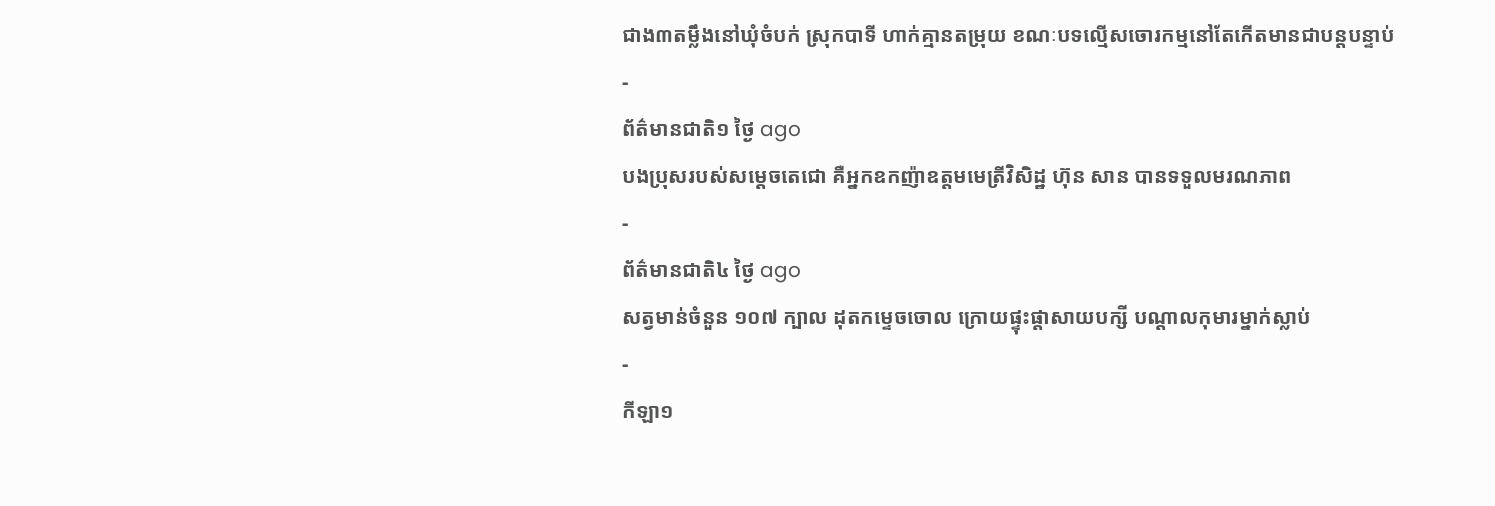ជាង៣តម្លឹងនៅឃុំចំបក់ ស្រុកបាទី ហាក់គ្មានតម្រុយ ខណៈបទល្មើសចោរកម្មនៅតែកើតមានជាបន្តបន្ទាប់
-
ព័ត៌មានជាតិ១ ថ្ងៃ ago
បងប្រុសរបស់សម្ដេចតេជោ គឺអ្នកឧកញ៉ាឧត្តមមេត្រីវិសិដ្ឋ ហ៊ុន សាន បានទទួលមរណភាព
-
ព័ត៌មានជាតិ៤ ថ្ងៃ ago
សត្វមាន់ចំនួន ១០៧ ក្បាល ដុតកម្ទេចចោល ក្រោយផ្ទុះផ្ដាសាយបក្សី បណ្តាលកុមារម្នាក់ស្លាប់
-
កីឡា១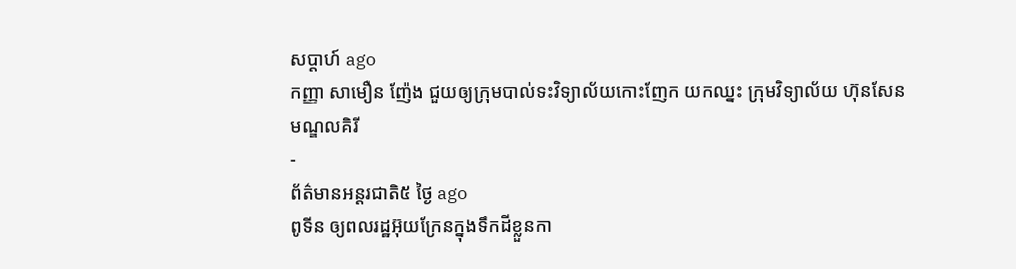សប្តាហ៍ ago
កញ្ញា សាមឿន ញ៉ែង ជួយឲ្យក្រុមបាល់ទះវិទ្យាល័យកោះញែក យកឈ្នះ ក្រុមវិទ្យាល័យ ហ៊ុនសែន មណ្ឌលគិរី
-
ព័ត៌មានអន្ដរជាតិ៥ ថ្ងៃ ago
ពូទីន ឲ្យពលរដ្ឋអ៊ុយក្រែនក្នុងទឹកដីខ្លួនកា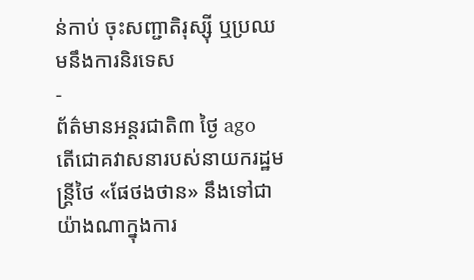ន់កាប់ ចុះសញ្ជាតិរុស្ស៊ី ឬប្រឈមនឹងការនិរទេស
-
ព័ត៌មានអន្ដរជាតិ៣ ថ្ងៃ ago
តើជោគវាសនារបស់នាយករដ្ឋមន្ត្រីថៃ «ផែថងថាន» នឹងទៅជាយ៉ាងណាក្នុងការ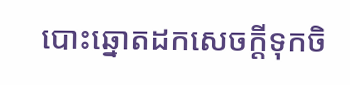បោះឆ្នោតដកសេចក្តីទុកចិ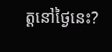ត្តនៅថ្ងៃនេះ?